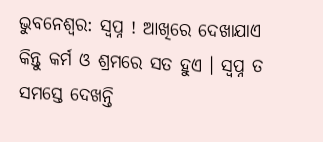ଭୁବନେଶ୍ବର: ସ୍ବପ୍ନ ! ଆଖିରେ ଦେଖାଯାଏ କିନ୍ତୁ କର୍ମ ଓ ଶ୍ରମରେ ସତ ହୁଏ । ସ୍ବପ୍ନ ତ ସମସ୍ତେ ଦେଖନ୍ତି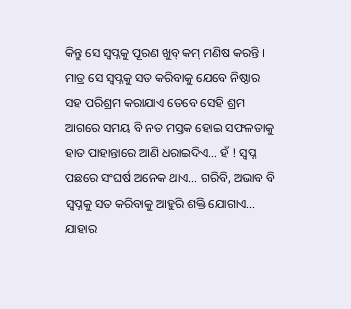କିନ୍ତୁ ସେ ସ୍ବପ୍ନକୁ ପୂରଣ ଖୁବ୍ କମ୍ ମଣିଷ କରନ୍ତି । ମାତ୍ର ସେ ସ୍ବପ୍ନକୁ ସତ କରିବାକୁ ଯେବେ ନିଷ୍ଠାର ସହ ପରିଶ୍ରମ କରାଯାଏ ତେବେ ସେହି ଶ୍ରମ ଆଗରେ ସମୟ ବି ନତ ମସ୍ତକ ହୋଇ ସଫଳତାକୁ ହାତ ପାହାନ୍ତାରେ ଆଣି ଧରାଇଦିଏ… ହଁ ! ସ୍ବପ୍ନ ପଛରେ ସଂଘର୍ଷ ଅନେକ ଥାଏ… ଗରିବି, ଅଭାବ ବି ସ୍ବପ୍ନକୁ ସତ କରିବାକୁ ଆହୁରି ଶକ୍ତି ଯୋଗାଏ… ଯାହାର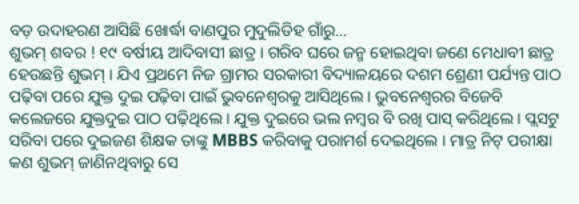ବଡ଼ ଉଦାହରଣ ଆସିଛି ଖୋର୍ଦ୍ଧା ବାଣପୁର ମୁଦୁଲିଡିହ ଗାଁରୁ…
ଶୁଭମ୍ ଶବର ! ୧୯ ବର୍ଷୀୟ ଆଦିବାସୀ ଛାତ୍ର । ଗରିବ ଘରେ ଜନ୍ମ ହୋଇଥିବା ଜଣେ ମେଧାବୀ ଛାତ୍ର ହେଉଛନ୍ତି ଶୁଭମ୍ । ଯିଏ ପ୍ରଥମେ ନିଜ ଗ୍ରାମର ସରକାରୀ ବିଦ୍ୟାଳୟରେ ଦଶମ ଶ୍ରେଣୀ ପର୍ଯ୍ୟନ୍ତ ପାଠ ପଢ଼ିବା ପରେ ଯୁକ୍ତ ଦୁଇ ପଢ଼ିବା ପାଇଁ ଭୁବନେଶ୍ବରକୁ ଆସିଥିଲେ । ଭୁବନେଶ୍ବରର ବିଜେବି କଲେଜରେ ଯୁକ୍ତଦୁଇ ପାଠ ପଢ଼ିଥିଲେ । ଯୁକ୍ତ ଦୁଇରେ ଭଲ ନମ୍ବର ବି ରଖି ପାସ୍ କରିଥିଲେ । ପ୍ଲସଟୁ ସରିବା ପରେ ଦୁଇଜଣ ଶିକ୍ଷକ ତାଙ୍କୁ MBBS କରିବାକୁ ପରାମର୍ଶ ଦେଇଥିଲେ । ମାତ୍ର ନିଟ୍ ପରୀକ୍ଷା କଣ ଶୁଭମ୍ ଜାଣିନଥିବାରୁ ସେ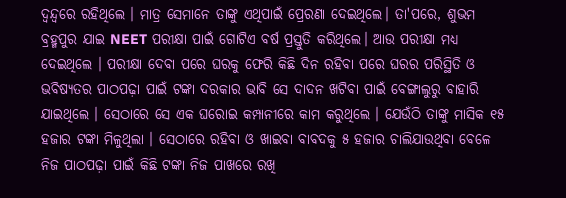ଦ୍ବନ୍ଦ୍ବରେ ରହିଥିଲେ । ମାତ୍ର ସେମାନେ ତାଙ୍କୁ ଏଥିପାଇଁ ପ୍ରେରଣା ଦେଇଥିଲେ। ତା'ପରେ, ଶୁଭମ ବ୍ରହ୍ମପୁର ଯାଇ NEET ପରୀକ୍ଷା ପାଇଁ ଗୋଟିଏ ବର୍ଷ ପ୍ରସ୍ତୁତି କରିଥିଲେ। ଆଉ ପରୀକ୍ଷା ମଧ୍ଯ ଦେଇଥିଲେ । ପରୀକ୍ଷା ଦେବା ପରେ ଘରକୁ ଫେରି କିଛି ଦିନ ରହିବା ପରେ ଘରର ପରିସ୍ଥିତି ଓ ଭବିଷ୍ୟତର ପାଠପଢ଼ା ପାଇଁ ଟଙ୍କା ଦରକାର ଭାବି ସେ ଦାଦନ ଖଟିବା ପାଇଁ ବେଙ୍ଗାଲୁରୁ ବାହାରି ଯାଇଥିଲେ । ସେଠାରେ ସେ ଏକ ଘରୋଇ କମ୍ପାନୀରେ କାମ କରୁଥିଲେ । ଯେଉଁଠି ତାଙ୍କୁ ମାସିକ ୧୫ ହଜାର ଟଙ୍କା ମିଳୁଥିଲା । ସେଠାରେ ରହିବା ଓ ଖାଇବା ବାବଦକୁ ୫ ହଜାର ଚାଲିଯାଉଥିବା ବେଳେ ନିଜ ପାଠପଢ଼ା ପାଇଁ କିଛି ଟଙ୍କା ନିଜ ପାଖରେ ରଖି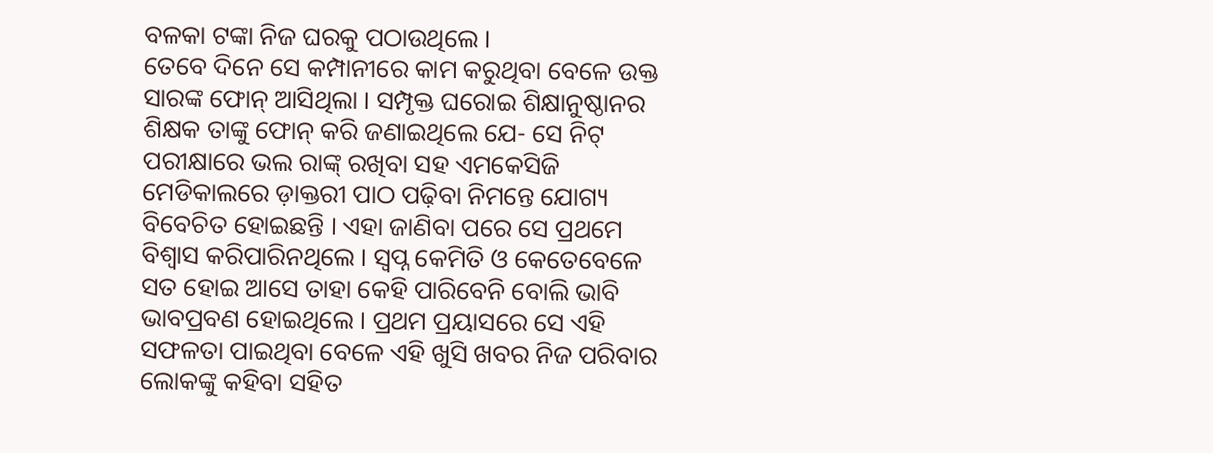ବଳକା ଟଙ୍କା ନିଜ ଘରକୁ ପଠାଉଥିଲେ ।
ତେବେ ଦିନେ ସେ କମ୍ପାନୀରେ କାମ କରୁଥିବା ବେଳେ ଉକ୍ତ ସାରଙ୍କ ଫୋନ୍ ଆସିଥିଲା । ସମ୍ପୃକ୍ତ ଘରୋଇ ଶିକ୍ଷାନୁଷ୍ଠାନର ଶିକ୍ଷକ ତାଙ୍କୁ ଫୋନ୍ କରି ଜଣାଇଥିଲେ ଯେ- ସେ ନିଟ୍ ପରୀକ୍ଷାରେ ଭଲ ରାଙ୍କ୍ ରଖିବା ସହ ଏମକେସିଜି ମେଡିକାଲରେ ଡ଼ାକ୍ତରୀ ପାଠ ପଢ଼ିବା ନିମନ୍ତେ ଯୋଗ୍ୟ ବିବେଚିତ ହୋଇଛନ୍ତି । ଏହା ଜାଣିବା ପରେ ସେ ପ୍ରଥମେ ବିଶ୍ବାସ କରିପାରିନଥିଲେ । ସ୍ବପ୍ନ କେମିତି ଓ କେତେବେଳେ ସତ ହୋଇ ଆସେ ତାହା କେହି ପାରିବେନି ବୋଲି ଭାବି ଭାବପ୍ରବଣ ହୋଇଥିଲେ । ପ୍ରଥମ ପ୍ରୟାସରେ ସେ ଏହି ସଫଳତା ପାଇଥିବା ବେଳେ ଏହି ଖୁସି ଖବର ନିଜ ପରିବାର ଲୋକଙ୍କୁ କହିବା ସହିତ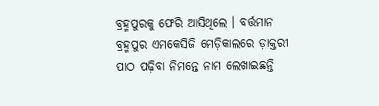ବ୍ରହ୍ମପୁରକୁ ଫେରି ଆସିଥିଲେ । ବର୍ତ୍ତମାନ ବ୍ରହ୍ମପୁର ଏମକେସିଜି ମେଡ଼ିକାଲରେ ଡ଼ାକ୍ତରୀ ପାଠ ପଢ଼ିବା ନିମନ୍ତେ ନାମ ଲେଖାଇଛନ୍ତି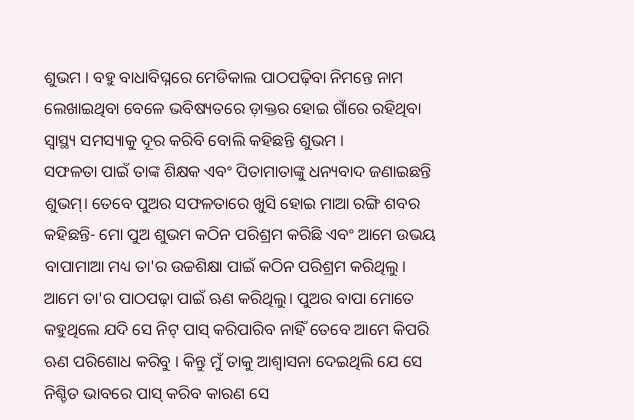ଶୁଭମ । ବହୁ ବାଧାବିଘ୍ନରେ ମେଡିକାଲ ପାଠପଢ଼ିବା ନିମନ୍ତେ ନାମ ଲେଖାଇଥିବା ବେଳେ ଭବିଷ୍ୟତରେ ଡ଼ାକ୍ତର ହୋଇ ଗାଁରେ ରହିଥିବା ସ୍ବାସ୍ଥ୍ୟ ସମସ୍ୟାକୁ ଦୂର କରିବି ବୋଲି କହିଛନ୍ତି ଶୁଭମ ।
ସଫଳତା ପାଇଁ ତାଙ୍କ ଶିକ୍ଷକ ଏବଂ ପିତାମାତାଙ୍କୁ ଧନ୍ୟବାଦ ଜଣାଇଛନ୍ତି ଶୁଭମ୍। ତେବେ ପୁଅର ସଫଳତାରେ ଖୁସି ହୋଇ ମାଆ ରଙ୍ଗି ଶବର କହିଛନ୍ତି- ମୋ ପୁଅ ଶୁଭମ କଠିନ ପରିଶ୍ରମ କରିଛି ଏବଂ ଆମେ ଉଭୟ ବାପାମାଆ ମଧ୍ୟ ତା'ର ଉଚ୍ଚଶିକ୍ଷା ପାଇଁ କଠିନ ପରିଶ୍ରମ କରିଥିଲୁ । ଆମେ ତା'ର ପାଠପଢ଼ା ପାଇଁ ଋଣ କରିଥିଲୁ। ପୁଅର ବାପା ମୋତେ କହୁଥିଲେ ଯଦି ସେ ନିଟ୍ ପାସ୍ କରିପାରିବ ନାହିଁ ତେବେ ଆମେ କିପରି ଋଣ ପରିଶୋଧ କରିବୁ । କିନ୍ତୁ ମୁଁ ତାକୁ ଆଶ୍ୱାସନା ଦେଇଥିଲି ଯେ ସେ ନିଶ୍ଚିତ ଭାବରେ ପାସ୍ କରିବ କାରଣ ସେ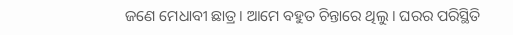ଜଣେ ମେଧାବୀ ଛାତ୍ର। ଆମେ ବହୁତ ଚିନ୍ତାରେ ଥିଲୁ । ଘରର ପରିସ୍ଥିତି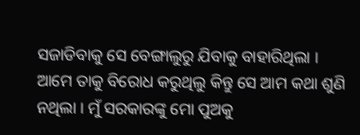ସଜାଡିବାକୁ ସେ ବେଙ୍ଗାଲୁରୁ ଯିବାକୁ ବାହାରିଥିଲା । ଆମେ ତାକୁ ବିରୋଧ କରୁଥିଲୁ କିନ୍ତୁ ସେ ଆମ କଥା ଶୁଣି ନଥିଲା । ମୁଁ ସରକାରଙ୍କୁ ମୋ ପୁଅକୁ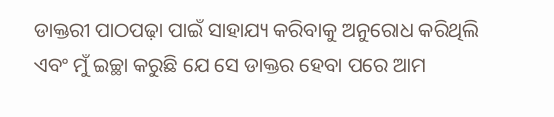ଡାକ୍ତରୀ ପାଠପଢ଼ା ପାଇଁ ସାହାଯ୍ୟ କରିବାକୁ ଅନୁରୋଧ କରିଥିଲି ଏବଂ ମୁଁ ଇଚ୍ଛା କରୁଛି ଯେ ସେ ଡାକ୍ତର ହେବା ପରେ ଆମ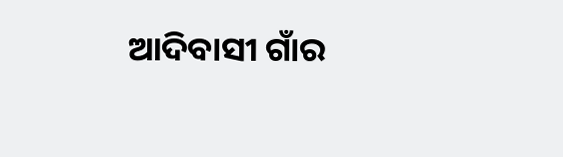ଆଦିବାସୀ ଗାଁର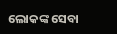ଲୋକଙ୍କ ସେବା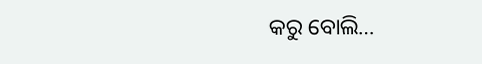କରୁ ବୋଲି…